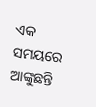ଏକ ସମୟରେ ଆଙ୍କୁଛନ୍ତି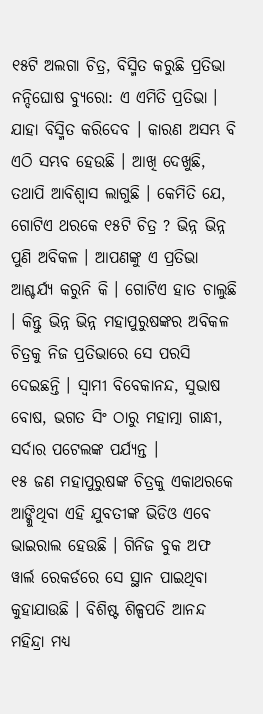୧୫ଟି ଅଲଗା ଚିତ୍ର, ବିସ୍ମିତ କରୁଛି ପ୍ରତିଭା
ନନ୍ଦିଘୋଷ ବ୍ୟୁରୋ: ଏ ଏମିତି ପ୍ରତିଭା । ଯାହା ବିସ୍ମିତ କରିଦେବ । କାରଣ ଅସମ୍ଭ ବି ଏଠି ସମ୍ଭବ ହେଉଛି । ଆଖି ଦେଖୁଛି, ତଥାପି ଆବିଶ୍ୱାସ ଲାଗୁଛି । କେମିତି ଯେ, ଗୋଟିଏ ଥରକେ ୧୫ଟି ଚିତ୍ର ? ଭିନ୍ନ ଭିନ୍ନ ପୁଣି ଅବିକଳ । ଆପଣଙ୍କୁ ଏ ପ୍ରତିଭା ଆଶ୍ଚର୍ଯ୍ୟ କରୁନି କି । ଗୋଟିଏ ହାତ ଚାଲୁଛି । କିନ୍ତୁ ଭିନ୍ନ ଭିନ୍ନ ମହାପୁରୁଷଙ୍କର ଅବିକଳ ଚିତ୍ରକୁ ନିଜ ପ୍ରତିଭାରେ ସେ ପରସି ଦେଇଛନ୍ତି । ସ୍ୱାମୀ ବିବେକାନନ୍ଦ, ସୁଭାଷ ବୋଷ, ଭଗତ ସିଂ ଠାରୁ ମହାତ୍ମା ଗାନ୍ଧୀ, ସର୍ଦାର ପଟେଲଙ୍କ ପର୍ଯ୍ୟନ୍ତ ।
୧୫ ଜଣ ମହାପୁରୁଷଙ୍କ ଚିତ୍ରକୁ ଏକାଥରକେ ଆଙ୍କିୁଥିବା ଏହି ଯୁବତୀଙ୍କ ଭିଡିଓ ଏବେ ଭାଇରାଲ ହେଉଛି । ଗିନିଜ ବୁକ ଅଫ ୱାର୍ଲ ରେକର୍ଡରେ ସେ ସ୍ଥାନ ପାଇଥିବା କୁହାଯାଉଛି । ବିଶିଷ୍ଟ ଶିଳ୍ପପତି ଆନନ୍ଦ ମହିନ୍ଦ୍ରା ମଧ୍ୟ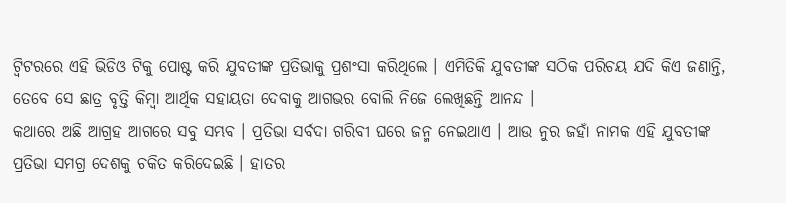ଟ୍ୱିଟରରେ ଏହି ଭିଡିଓ ଟିକୁ ପୋଷ୍ଟ କରି ଯୁବତୀଙ୍କ ପ୍ରତିଭାକୁ ପ୍ରଶଂସା କରିଥିଲେ । ଏମିତିକି ଯୁବତୀଙ୍କ ସଠିକ ପରିଚୟ ଯଦି କିଏ ଜଣାନ୍ତି, ତେବେ ସେ ଛାତ୍ର ବୃତ୍ତି କିମ୍ବା ଆର୍ଥିକ ସହାୟତା ଦେବାକୁ ଆଗଭର ବୋଲି ନିଜେ ଲେଖିଛନ୍ତି ଆନନ୍ଦ ।
କଥାରେ ଅଛି ଆଗ୍ରହ ଆଗରେ ସବୁ ସମ୍ଭବ । ପ୍ରତିଭା ସର୍ବଦା ଗରିବୀ ଘରେ ଜନ୍ମ ନେଇଥାଏ । ଆଉ ନୁର ଜହାଁ ନାମକ ଏହି ଯୁବତୀଙ୍କ ପ୍ରତିଭା ସମଗ୍ର ଦେଶକୁ ଚକିତ କରିଦେଇଛି । ହାତର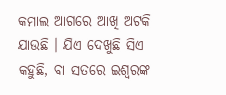କମାଲ ଆଗରେ ଆଖି ଅଟକି ଯାଉଛି । ଯିଏ ଦେଖୁଛି ସିଏ କହୁଛି, ବା ସତରେ ଇଶ୍ୱରଙ୍କ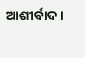ଆଶୀର୍ବାଦ ।